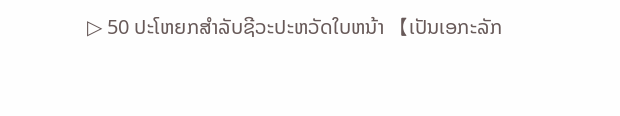▷ 50 ປະໂຫຍກສໍາລັບຊີວະປະຫວັດໃບຫນ້າ 【ເປັນເອກະລັກ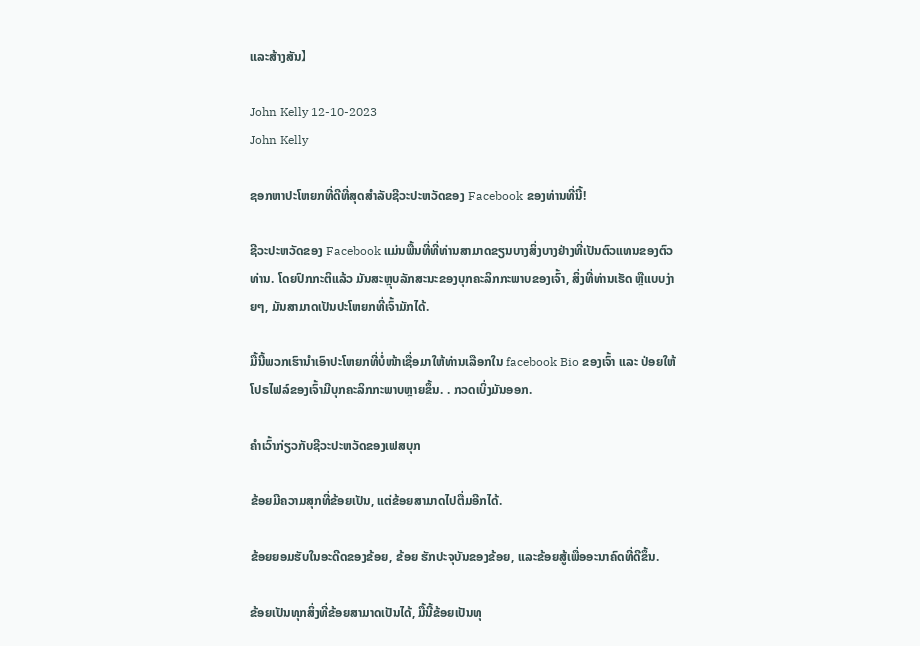ແລະສ້າງສັນ】

John Kelly 12-10-2023
John Kelly

ຊອກຫາປະໂຫຍກທີ່ດີທີ່ສຸດສຳລັບຊີວະປະຫວັດຂອງ Facebook ຂອງທ່ານທີ່ນີ້!

ຊີວະປະຫວັດຂອງ Facebook ແມ່ນພື້ນທີ່ທີ່ທ່ານສາມາດຂຽນບາງສິ່ງບາງຢ່າງທີ່ເປັນຕົວແທນຂອງຕົວທ່ານ. ໂດຍປົກກະຕິແລ້ວ ມັນສະຫຼຸບລັກສະນະຂອງບຸກຄະລິກກະພາບຂອງເຈົ້າ, ສິ່ງທີ່ທ່ານເຮັດ ຫຼືແບບງ່າຍໆ, ມັນສາມາດເປັນປະໂຫຍກທີ່ເຈົ້າມັກໄດ້.

ມື້ນີ້ພວກເຮົານຳເອົາປະໂຫຍກທີ່ບໍ່ໜ້າເຊື່ອມາໃຫ້ທ່ານເລືອກໃນ facebook Bio ຂອງເຈົ້າ ແລະ ປ່ອຍໃຫ້ໂປຣໄຟລ໌ຂອງເຈົ້າມີບຸກຄະລິກກະພາບຫຼາຍຂຶ້ນ. . ກວດເບິ່ງມັນອອກ.

ຄໍາເວົ້າກ່ຽວກັບຊີວະປະຫວັດຂອງເຟສບຸກ

ຂ້ອຍມີຄວາມສຸກທີ່ຂ້ອຍເປັນ, ແຕ່ຂ້ອຍສາມາດໄປຕື່ມອີກໄດ້.

ຂ້ອຍຍອມຮັບໃນອະດີດຂອງຂ້ອຍ, ຂ້ອຍ ຮັກປະຈຸບັນຂອງຂ້ອຍ, ແລະຂ້ອຍສູ້ເພື່ອອະນາຄົດທີ່ດີຂຶ້ນ.

ຂ້ອຍເປັນທຸກສິ່ງທີ່ຂ້ອຍສາມາດເປັນໄດ້, ມື້ນີ້ຂ້ອຍເປັນທຸ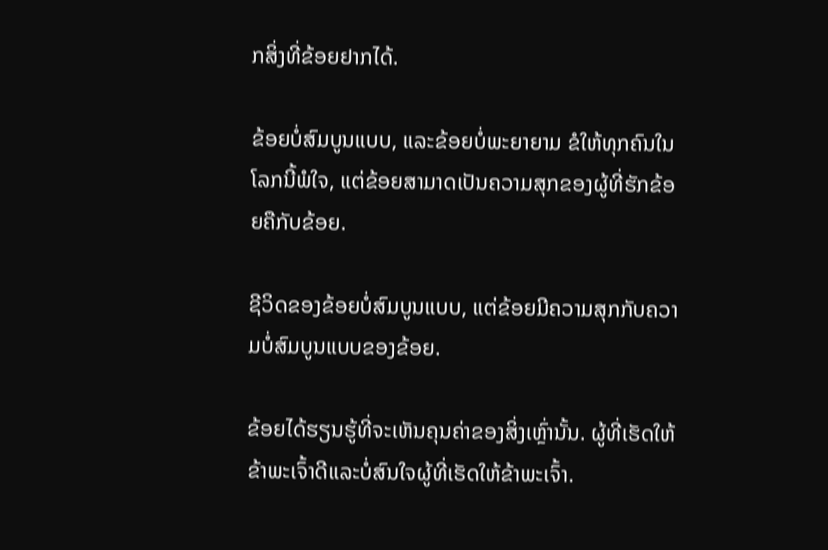ກສິ່ງທີ່ຂ້ອຍຢາກໄດ້.

ຂ້ອຍບໍ່ສົມບູນແບບ, ແລະຂ້ອຍບໍ່ພະຍາຍາມ ຂໍໃຫ້ທຸກຄົນໃນໂລກນີ້ພໍໃຈ, ແຕ່ຂ້ອຍສາມາດເປັນຄວາມສຸກຂອງຜູ້ທີ່ຮັກຂ້ອຍຄືກັບຂ້ອຍ.

ຊີວິດຂອງຂ້ອຍບໍ່ສົມບູນແບບ, ແຕ່ຂ້ອຍມີຄວາມສຸກກັບຄວາມບໍ່ສົມບູນແບບຂອງຂ້ອຍ.

ຂ້ອຍໄດ້ຮຽນຮູ້ທີ່ຈະເຫັນຄຸນຄ່າຂອງສິ່ງເຫຼົ່ານັ້ນ. ຜູ້ທີ່ເຮັດໃຫ້ຂ້າພະເຈົ້າດີແລະບໍ່ສົນໃຈຜູ້ທີ່ເຮັດໃຫ້ຂ້າພະເຈົ້າ.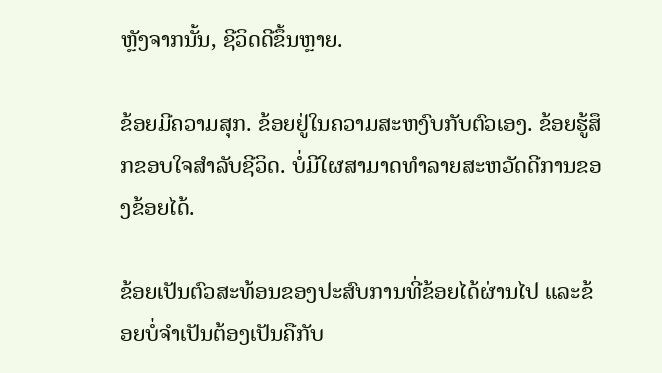ຫຼັງຈາກນັ້ນ, ຊີວິດດີຂຶ້ນຫຼາຍ.

ຂ້ອຍມີຄວາມສຸກ. ຂ້ອຍຢູ່ໃນຄວາມສະຫງົບກັບຕົວເອງ. ຂ້ອຍຮູ້ສຶກຂອບໃຈສໍາລັບຊີວິດ. ບໍ່ມີໃຜສາມາດທໍາລາຍສະຫວັດດີການຂອງຂ້ອຍໄດ້.

ຂ້ອຍເປັນຕົວສະທ້ອນຂອງປະສົບການທີ່ຂ້ອຍໄດ້ຜ່ານໄປ ແລະຂ້ອຍບໍ່ຈໍາເປັນຕ້ອງເປັນຄືກັບ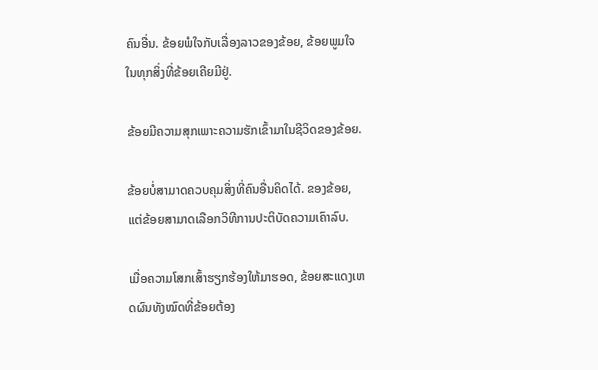ຄົນອື່ນ. ຂ້ອຍພໍໃຈກັບເລື່ອງລາວຂອງຂ້ອຍ, ຂ້ອຍພູມໃຈໃນທຸກສິ່ງທີ່ຂ້ອຍເຄີຍມີຢູ່.

ຂ້ອຍມີຄວາມສຸກເພາະຄວາມຮັກເຂົ້າມາໃນຊີວິດຂອງຂ້ອຍ.

ຂ້ອຍບໍ່ສາມາດຄວບຄຸມສິ່ງທີ່ຄົນອື່ນຄິດໄດ້. ຂອງຂ້ອຍ, ແຕ່ຂ້ອຍສາມາດເລືອກວິທີການປະຕິບັດຄວາມເຄົາລົບ.

ເມື່ອຄວາມໂສກເສົ້າຮຽກຮ້ອງໃຫ້ມາຮອດ, ຂ້ອຍສະແດງເຫດຜົນທັງໝົດທີ່ຂ້ອຍຕ້ອງ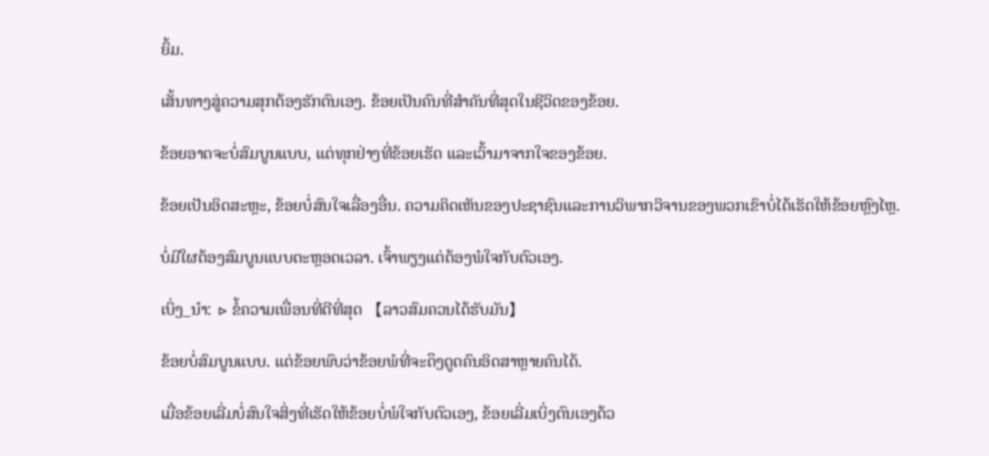ຍິ້ມ.

ເສັ້ນທາງສູ່ຄວາມສຸກຕ້ອງຮັກຕົນເອງ. ຂ້ອຍເປັນຄົນທີ່ສໍາຄັນທີ່ສຸດໃນຊີວິດຂອງຂ້ອຍ.

ຂ້ອຍອາດຈະບໍ່ສົມບູນແບບ, ແຕ່ທຸກຢ່າງທີ່ຂ້ອຍເຮັດ ແລະເວົ້າມາຈາກໃຈຂອງຂ້ອຍ.

ຂ້ອຍເປັນອິດສະຫຼະ, ຂ້ອຍບໍ່ສົນໃຈເລື່ອງອື່ນ. ຄວາມຄິດເຫັນຂອງປະຊາຊົນແລະການວິພາກວິຈານຂອງພວກເຂົາບໍ່ໄດ້ເຮັດໃຫ້ຂ້ອຍຫຼົງໄຫຼ.

ບໍ່ມີໃຜຕ້ອງສົມບູນແບບຕະຫຼອດເວລາ. ເຈົ້າພຽງແຕ່ຕ້ອງພໍໃຈກັບຕົວເອງ.

ເບິ່ງ_ນຳ: ▷ ຂໍ້ຄວາມເພື່ອນທີ່ດີທີ່ສຸດ 【ລາວສົມຄວນໄດ້ຮັບມັນ】

ຂ້ອຍບໍ່ສົມບູນແບບ. ແຕ່ຂ້ອຍພົບວ່າຂ້ອຍພໍທີ່ຈະດຶງດູດຄົນອິດສາຫຼາຍຄົນໄດ້.

ເມື່ອຂ້ອຍເລີ່ມບໍ່ສົນໃຈສິ່ງທີ່ເຮັດໃຫ້ຂ້ອຍບໍ່ພໍໃຈກັບຕົວເອງ, ຂ້ອຍເລີ່ມເບິ່ງຕົນເອງດ້ວ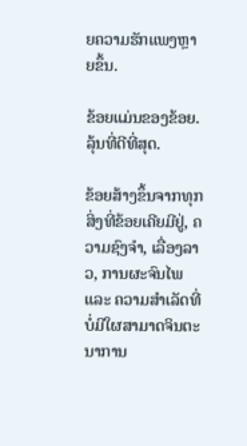ຍຄວາມຮັກແພງຫຼາຍຂຶ້ນ.

ຂ້ອຍແມ່ນຂອງຂ້ອຍ. ລຸ້ນທີ່ດີທີ່ສຸດ.

ຂ້ອຍສ້າງຂຶ້ນຈາກທຸກສິ່ງທີ່ຂ້ອຍເຄີຍມີຢູ່, ຄວາມຊົງຈຳ, ເລື່ອງລາວ, ການຜະຈົນໄພ ແລະ ຄວາມສຳເລັດທີ່ບໍ່ມີໃຜສາມາດຈິນຕະນາການ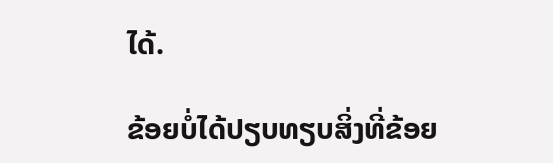ໄດ້.

ຂ້ອຍບໍ່ໄດ້ປຽບທຽບສິ່ງທີ່ຂ້ອຍ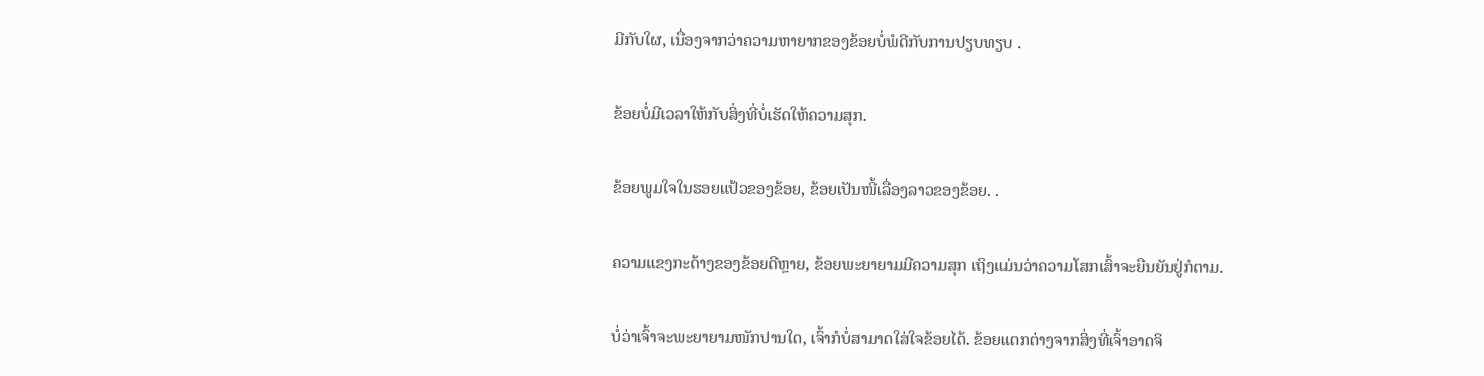ມີກັບໃຜ, ເນື່ອງຈາກວ່າຄວາມຫາຍາກຂອງຂ້ອຍບໍ່ພໍດີກັບການປຽບທຽບ .

ຂ້ອຍບໍ່ມີເວລາໃຫ້ກັບສິ່ງທີ່ບໍ່ເຮັດໃຫ້ຄວາມສຸກ.

ຂ້ອຍພູມໃຈໃນຮອຍແປ້ວຂອງຂ້ອຍ, ຂ້ອຍເປັນໜີ້ເລື່ອງລາວຂອງຂ້ອຍ. .

ຄວາມແຂງກະດ້າງຂອງຂ້ອຍດີຫຼາຍ, ຂ້ອຍພະຍາຍາມມີຄວາມສຸກ ເຖິງແມ່ນວ່າຄວາມໂສກເສົ້າຈະຍືນຍັນຢູ່ກໍຕາມ.

ບໍ່ວ່າເຈົ້າຈະພະຍາຍາມໜັກປານໃດ, ເຈົ້າກໍບໍ່ສາມາດໃສ່ໃຈຂ້ອຍໄດ້. ຂ້ອຍແຕກຕ່າງຈາກສິ່ງທີ່ເຈົ້າອາດຈິ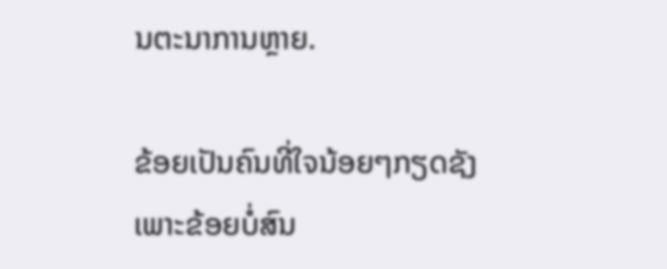ນຕະນາການຫຼາຍ.

ຂ້ອຍເປັນຄົນທີ່ໃຈນ້ອຍໆກຽດຊັງ ເພາະຂ້ອຍບໍ່ສົນ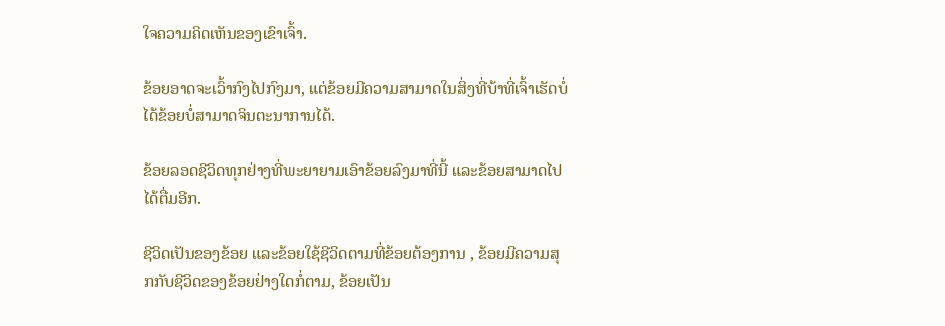ໃຈຄວາມຄິດເຫັນຂອງເຂົາເຈົ້າ.

ຂ້ອຍອາດຈະເວົ້າກົງໄປກົງມາ, ແຕ່ຂ້ອຍມີຄວາມສາມາດໃນສິ່ງທີ່ບ້າທີ່ເຈົ້າເຮັດບໍ່ໄດ້ຂ້ອຍບໍ່ສາມາດຈິນຕະນາການໄດ້.

ຂ້ອຍລອດຊີວິດທຸກຢ່າງທີ່ພະຍາຍາມເອົາຂ້ອຍລົງມາທີ່ນີ້ ແລະຂ້ອຍສາມາດໄປໄດ້ຕື່ມອີກ.

ຊີວິດເປັນຂອງຂ້ອຍ ແລະຂ້ອຍໃຊ້ຊີວິດຕາມທີ່ຂ້ອຍຕ້ອງການ , ຂ້ອຍມີຄວາມສຸກກັບຊີວິດຂອງຂ້ອຍຢ່າງໃດກໍ່ຕາມ, ຂ້ອຍເປັນ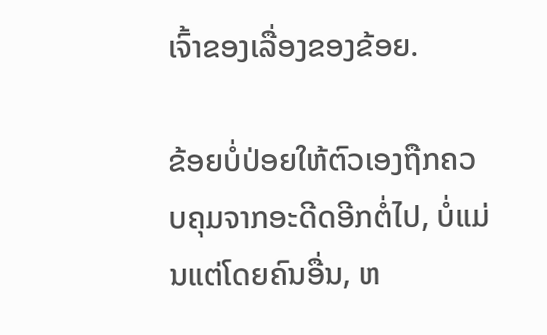ເຈົ້າຂອງເລື່ອງຂອງຂ້ອຍ.

ຂ້ອຍບໍ່ປ່ອຍໃຫ້ຕົວເອງຖືກຄວບຄຸມຈາກອະດີດອີກຕໍ່ໄປ, ບໍ່ແມ່ນແຕ່ໂດຍຄົນອື່ນ, ຫ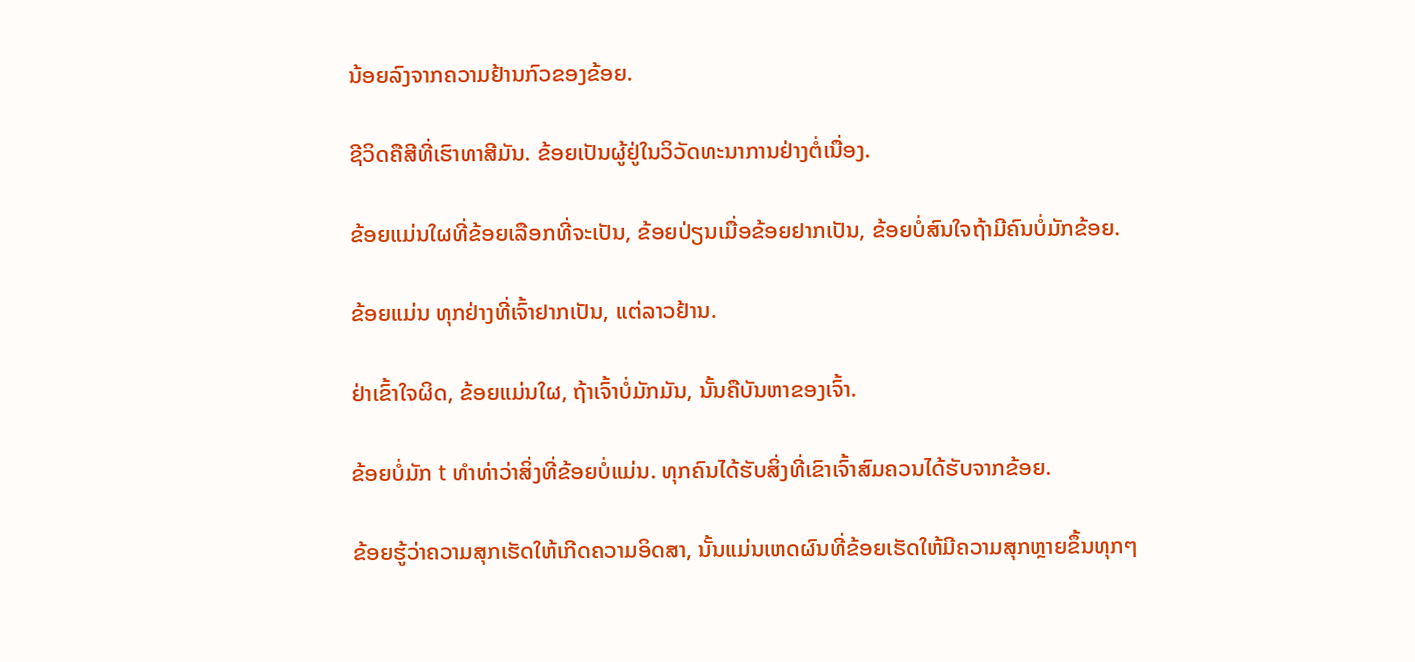ນ້ອຍລົງຈາກຄວາມຢ້ານກົວຂອງຂ້ອຍ.

ຊີວິດຄືສີທີ່ເຮົາທາສີມັນ. ຂ້ອຍເປັນຜູ້ຢູ່ໃນວິວັດທະນາການຢ່າງຕໍ່ເນື່ອງ.

ຂ້ອຍແມ່ນໃຜທີ່ຂ້ອຍເລືອກທີ່ຈະເປັນ, ຂ້ອຍປ່ຽນເມື່ອຂ້ອຍຢາກເປັນ, ຂ້ອຍບໍ່ສົນໃຈຖ້າມີຄົນບໍ່ມັກຂ້ອຍ.

ຂ້ອຍແມ່ນ ທຸກຢ່າງທີ່ເຈົ້າຢາກເປັນ, ແຕ່ລາວຢ້ານ.

ຢ່າເຂົ້າໃຈຜິດ, ຂ້ອຍແມ່ນໃຜ, ຖ້າເຈົ້າບໍ່ມັກມັນ, ນັ້ນຄືບັນຫາຂອງເຈົ້າ.

ຂ້ອຍບໍ່ມັກ t ທໍາທ່າວ່າສິ່ງທີ່ຂ້ອຍບໍ່ແມ່ນ. ທຸກຄົນໄດ້ຮັບສິ່ງທີ່ເຂົາເຈົ້າສົມຄວນໄດ້ຮັບຈາກຂ້ອຍ.

ຂ້ອຍຮູ້ວ່າຄວາມສຸກເຮັດໃຫ້ເກີດຄວາມອິດສາ, ນັ້ນແມ່ນເຫດຜົນທີ່ຂ້ອຍເຮັດໃຫ້ມີຄວາມສຸກຫຼາຍຂຶ້ນທຸກໆ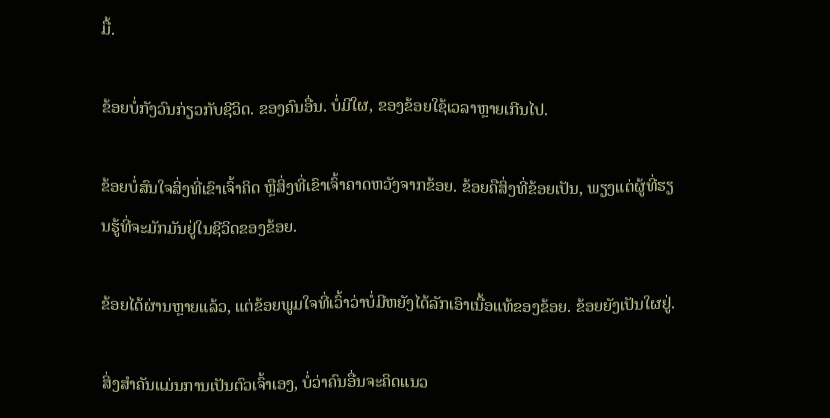ມື້.

ຂ້ອຍບໍ່ກັງວົນກ່ຽວກັບຊີວິດ. ຂອງຄົນອື່ນ. ບໍ່ມີໃຜ, ຂອງຂ້ອຍໃຊ້ເວລາຫຼາຍເກີນໄປ.

ຂ້ອຍບໍ່ສົນໃຈສິ່ງທີ່ເຂົາເຈົ້າຄິດ ຫຼືສິ່ງທີ່ເຂົາເຈົ້າຄາດຫວັງຈາກຂ້ອຍ. ຂ້ອຍຄືສິ່ງທີ່ຂ້ອຍເປັນ, ພຽງແຕ່ຜູ້ທີ່ຮຽນຮູ້ທີ່ຈະມັກມັນຢູ່ໃນຊີວິດຂອງຂ້ອຍ.

ຂ້ອຍໄດ້ຜ່ານຫຼາຍແລ້ວ, ແຕ່ຂ້ອຍພູມໃຈທີ່ເວົ້າວ່າບໍ່ມີຫຍັງໄດ້ລັກເອົາເນື້ອແທ້ຂອງຂ້ອຍ. ຂ້ອຍຍັງເປັນໃຜຢູ່.

ສິ່ງສຳຄັນແມ່ນການເປັນຕົວເຈົ້າເອງ, ບໍ່ວ່າຄົນອື່ນຈະຄິດແນວ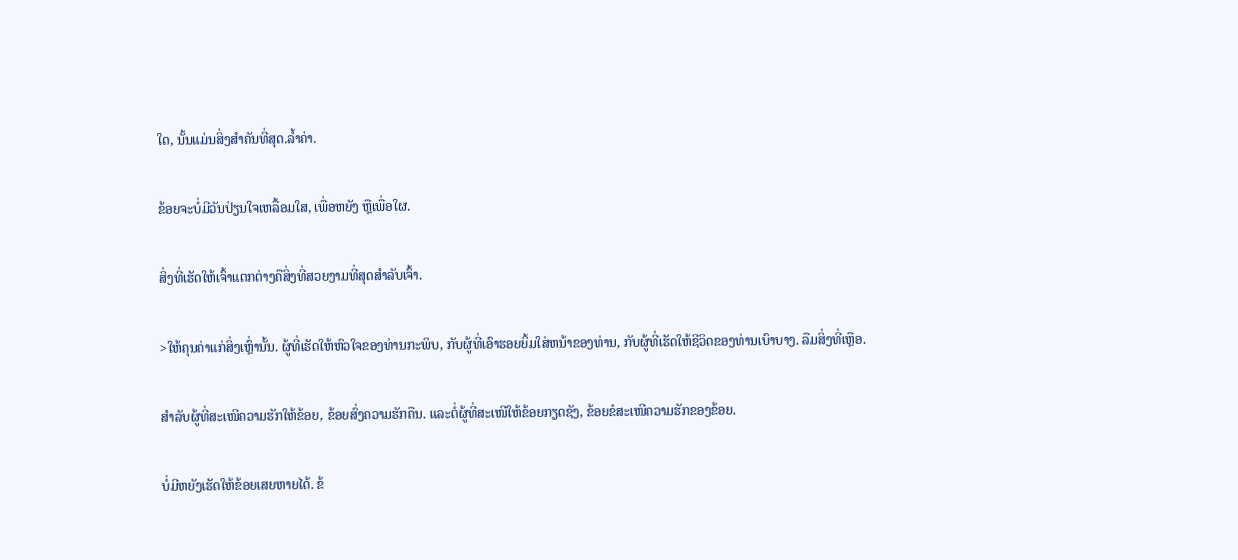ໃດ, ນັ້ນແມ່ນສິ່ງສຳຄັນທີ່ສຸດ.ລ້ຳຄ່າ.

ຂ້ອຍຈະບໍ່ມີວັນປ່ຽນໃຈເຫລື້ອມໃສ, ເພື່ອຫຍັງ ຫຼືເພື່ອໃຜ.

ສິ່ງທີ່ເຮັດໃຫ້ເຈົ້າແຕກຕ່າງຄືສິ່ງທີ່ສວຍງາມທີ່ສຸດສຳລັບເຈົ້າ.

>ໃຫ້ຄຸນຄ່າແກ່ສິ່ງເຫຼົ່ານັ້ນ. ຜູ້ທີ່ເຮັດໃຫ້ຫົວໃຈຂອງທ່ານກະພິບ, ກັບຜູ້ທີ່ເອົາຮອຍຍິ້ມໃສ່ຫນ້າຂອງທ່ານ, ກັບຜູ້ທີ່ເຮັດໃຫ້ຊີວິດຂອງທ່ານເບົາບາງ. ລືມສິ່ງທີ່ເຫຼືອ.

ສຳລັບຜູ້ທີ່ສະເໜີຄວາມຮັກໃຫ້ຂ້ອຍ, ຂ້ອຍສົ່ງຄວາມຮັກຄືນ. ແລະຕໍ່ຜູ້ທີ່ສະເໜີໃຫ້ຂ້ອຍກຽດຊັງ, ຂ້ອຍຂໍສະເໜີຄວາມຮັກຂອງຂ້ອຍ.

ບໍ່ມີຫຍັງເຮັດໃຫ້ຂ້ອຍເສຍຫາຍໄດ້. ຂ້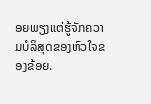ອຍພຽງແຕ່ຮູ້ຈັກຄວາມບໍລິສຸດຂອງຫົວໃຈຂອງຂ້ອຍ.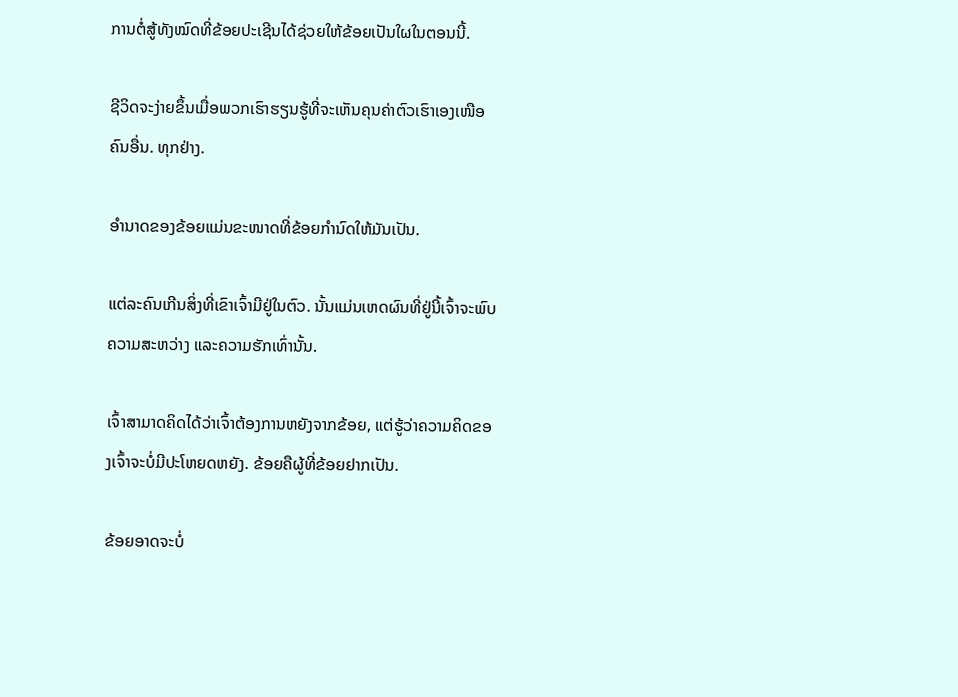ການຕໍ່ສູ້ທັງໝົດທີ່ຂ້ອຍປະເຊີນໄດ້ຊ່ວຍໃຫ້ຂ້ອຍເປັນໃຜໃນຕອນນີ້.

ຊີວິດຈະງ່າຍຂຶ້ນເມື່ອພວກເຮົາຮຽນຮູ້ທີ່ຈະເຫັນຄຸນຄ່າຕົວເຮົາເອງເໜືອຄົນອື່ນ. ທຸກຢ່າງ.

ອຳນາດຂອງຂ້ອຍແມ່ນຂະໜາດທີ່ຂ້ອຍກຳນົດໃຫ້ມັນເປັນ.

ແຕ່ລະຄົນເກີນສິ່ງທີ່ເຂົາເຈົ້າມີຢູ່ໃນຕົວ. ນັ້ນແມ່ນເຫດຜົນທີ່ຢູ່ນີ້ເຈົ້າຈະພົບຄວາມສະຫວ່າງ ແລະຄວາມຮັກເທົ່ານັ້ນ.

ເຈົ້າສາມາດຄິດໄດ້ວ່າເຈົ້າຕ້ອງການຫຍັງຈາກຂ້ອຍ, ແຕ່ຮູ້ວ່າຄວາມຄິດຂອງເຈົ້າຈະບໍ່ມີປະໂຫຍດຫຍັງ. ຂ້ອຍຄືຜູ້ທີ່ຂ້ອຍຢາກເປັນ.

ຂ້ອຍອາດຈະບໍ່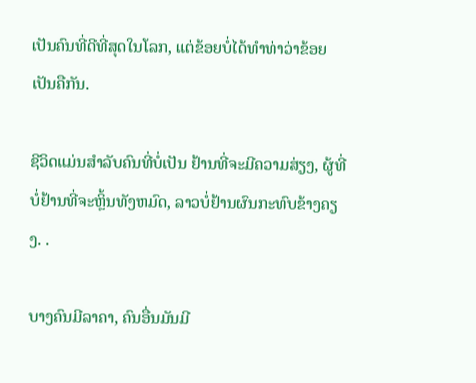ເປັນຄົນທີ່ດີທີ່ສຸດໃນໂລກ, ແຕ່ຂ້ອຍບໍ່ໄດ້ທຳທ່າວ່າຂ້ອຍເປັນຄືກັນ.

ຊີວິດແມ່ນສຳລັບຄົນທີ່ບໍ່ເປັນ ຢ້ານທີ່ຈະມີຄວາມສ່ຽງ, ຜູ້ທີ່ບໍ່ຢ້ານທີ່ຈະຫຼິ້ນທັງຫມົດ, ລາວບໍ່ຢ້ານຜົນກະທົບຂ້າງຄຽງ. .

ບາງຄົນມີລາຄາ, ຄົນອື່ນມັນມີ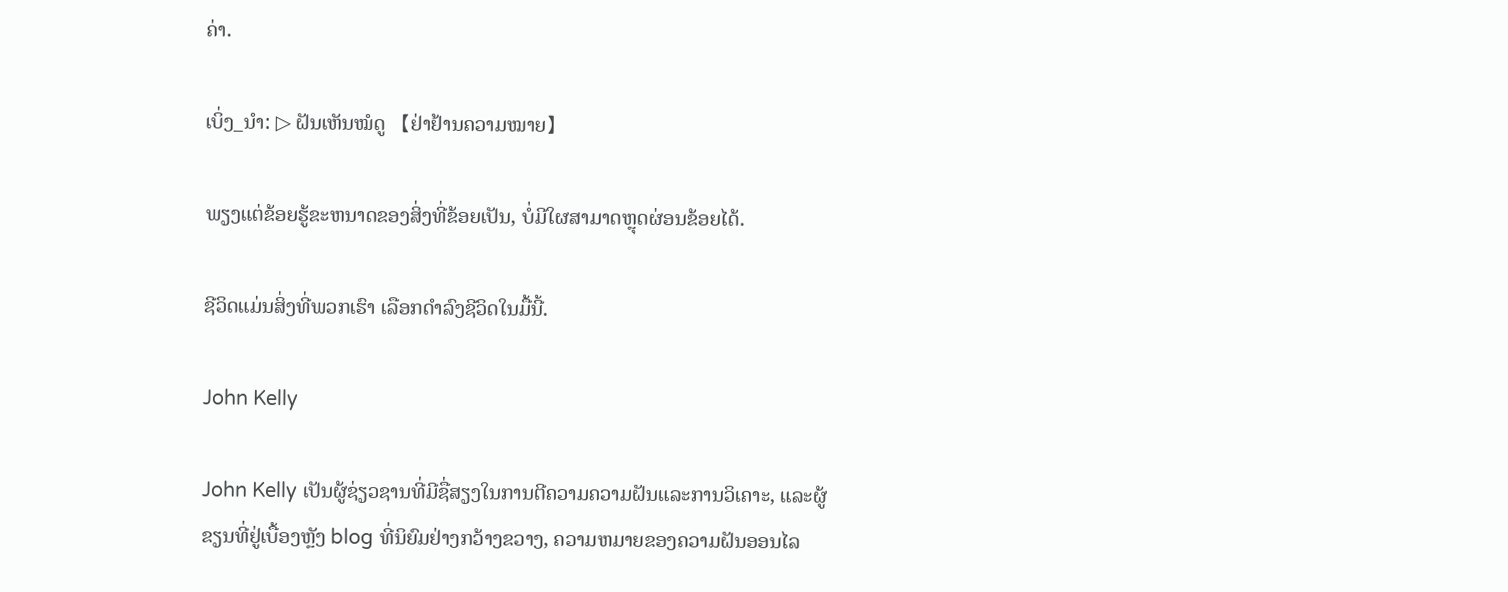ຄ່າ.

ເບິ່ງ_ນຳ: ▷ ຝັນເຫັນໝໍດູ 【ຢ່າຢ້ານຄວາມໝາຍ】

ພຽງແຕ່ຂ້ອຍຮູ້ຂະຫນາດຂອງສິ່ງທີ່ຂ້ອຍເປັນ, ບໍ່ມີໃຜສາມາດຫຼຸດຜ່ອນຂ້ອຍໄດ້.

ຊີວິດແມ່ນສິ່ງທີ່ພວກເຮົາ ເລືອກດໍາລົງຊີວິດໃນມື້ນີ້.

John Kelly

John Kelly ເປັນຜູ້ຊ່ຽວຊານທີ່ມີຊື່ສຽງໃນການຕີຄວາມຄວາມຝັນແລະການວິເຄາະ, ແລະຜູ້ຂຽນທີ່ຢູ່ເບື້ອງຫຼັງ blog ທີ່ນິຍົມຢ່າງກວ້າງຂວາງ, ຄວາມຫມາຍຂອງຄວາມຝັນອອນໄລ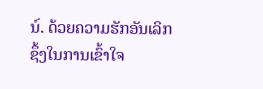ນ໌. ດ້ວຍຄວາມຮັກອັນເລິກຊຶ້ງໃນການເຂົ້າໃຈ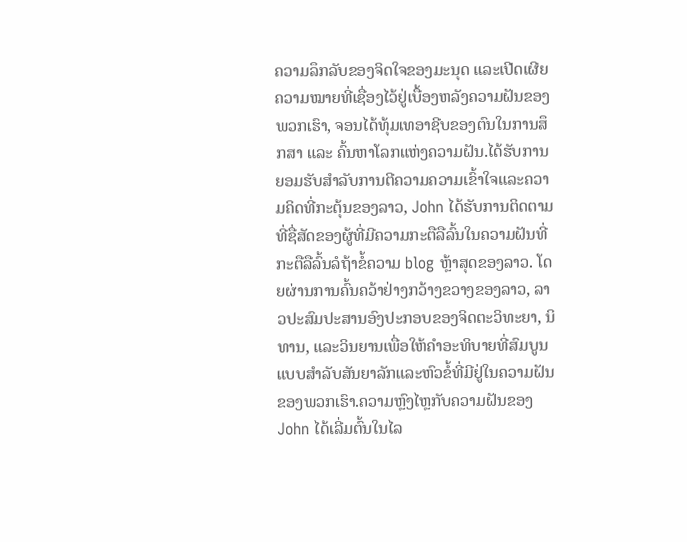ຄວາມລຶກລັບຂອງຈິດໃຈຂອງມະນຸດ ແລະເປີດເຜີຍຄວາມໝາຍທີ່ເຊື່ອງໄວ້ຢູ່ເບື້ອງຫລັງຄວາມຝັນຂອງພວກເຮົາ, ຈອນໄດ້ທຸ້ມເທອາຊີບຂອງຕົນໃນການສຶກສາ ແລະ ຄົ້ນຫາໂລກແຫ່ງຄວາມຝັນ.ໄດ້ຮັບການຍອມຮັບສໍາລັບການຕີຄວາມຄວາມເຂົ້າໃຈແລະຄວາມຄິດທີ່ກະຕຸ້ນຂອງລາວ, John ໄດ້ຮັບການຕິດຕາມທີ່ຊື່ສັດຂອງຜູ້ທີ່ມີຄວາມກະຕືລືລົ້ນໃນຄວາມຝັນທີ່ກະຕືລືລົ້ນລໍຖ້າຂໍ້ຄວາມ blog ຫຼ້າສຸດຂອງລາວ. ໂດຍຜ່ານການຄົ້ນຄວ້າຢ່າງກວ້າງຂວາງຂອງລາວ, ລາວປະສົມປະສານອົງປະກອບຂອງຈິດຕະວິທະຍາ, ນິທານ, ແລະວິນຍານເພື່ອໃຫ້ຄໍາອະທິບາຍທີ່ສົມບູນແບບສໍາລັບສັນຍາລັກແລະຫົວຂໍ້ທີ່ມີຢູ່ໃນຄວາມຝັນຂອງພວກເຮົາ.ຄວາມຫຼົງໄຫຼກັບຄວາມຝັນຂອງ John ໄດ້ເລີ່ມຕົ້ນໃນໄລ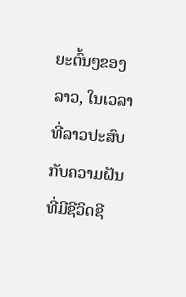ຍະຕົ້ນໆຂອງລາວ, ໃນເວລາທີ່ລາວປະສົບກັບຄວາມຝັນທີ່ມີຊີວິດຊີ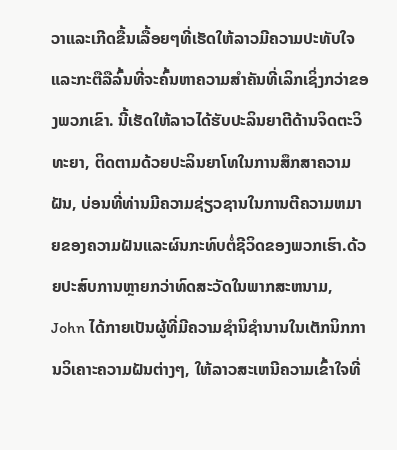ວາແລະເກີດຂື້ນເລື້ອຍໆທີ່ເຮັດໃຫ້ລາວມີຄວາມປະທັບໃຈແລະກະຕືລືລົ້ນທີ່ຈະຄົ້ນຫາຄວາມສໍາຄັນທີ່ເລິກເຊິ່ງກວ່າຂອງພວກເຂົາ. ນີ້ເຮັດໃຫ້ລາວໄດ້ຮັບປະລິນຍາຕີດ້ານຈິດຕະວິທະຍາ, ຕິດຕາມດ້ວຍປະລິນຍາໂທໃນການສຶກສາຄວາມຝັນ, ບ່ອນທີ່ທ່ານມີຄວາມຊ່ຽວຊານໃນການຕີຄວາມຫມາຍຂອງຄວາມຝັນແລະຜົນກະທົບຕໍ່ຊີວິດຂອງພວກເຮົາ.ດ້ວຍປະສົບການຫຼາຍກວ່າທົດສະວັດໃນພາກສະຫນາມ, John ໄດ້ກາຍເປັນຜູ້ທີ່ມີຄວາມຊໍານິຊໍານານໃນເຕັກນິກການວິເຄາະຄວາມຝັນຕ່າງໆ, ໃຫ້ລາວສະເຫນີຄວາມເຂົ້າໃຈທີ່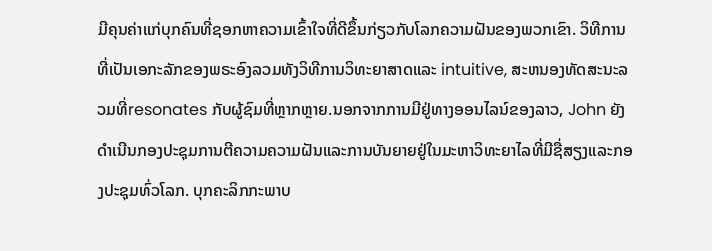ມີຄຸນຄ່າແກ່ບຸກຄົນທີ່ຊອກຫາຄວາມເຂົ້າໃຈທີ່ດີຂຶ້ນກ່ຽວກັບໂລກຄວາມຝັນຂອງພວກເຂົາ. ວິທີການທີ່ເປັນເອກະລັກຂອງພຣະອົງລວມທັງວິທີການວິທະຍາສາດແລະ intuitive, ສະຫນອງທັດສະນະລວມທີ່resonates ກັບຜູ້ຊົມທີ່ຫຼາກຫຼາຍ.ນອກຈາກການມີຢູ່ທາງອອນໄລນ໌ຂອງລາວ, John ຍັງດໍາເນີນກອງປະຊຸມການຕີຄວາມຄວາມຝັນແລະການບັນຍາຍຢູ່ໃນມະຫາວິທະຍາໄລທີ່ມີຊື່ສຽງແລະກອງປະຊຸມທົ່ວໂລກ. ບຸກຄະລິກກະພາບ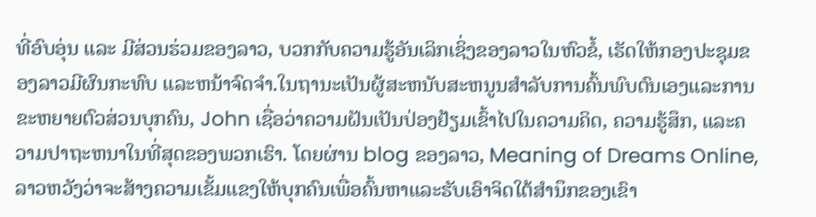ທີ່ອົບອຸ່ນ ແລະ ມີສ່ວນຮ່ວມຂອງລາວ, ບວກກັບຄວາມຮູ້ອັນເລິກເຊິ່ງຂອງລາວໃນຫົວຂໍ້, ເຮັດໃຫ້ກອງປະຊຸມຂອງລາວມີຜົນກະທົບ ແລະຫນ້າຈົດຈໍາ.ໃນຖານະເປັນຜູ້ສະຫນັບສະຫນູນສໍາລັບການຄົ້ນພົບຕົນເອງແລະການຂະຫຍາຍຕົວສ່ວນບຸກຄົນ, John ເຊື່ອວ່າຄວາມຝັນເປັນປ່ອງຢ້ຽມເຂົ້າໄປໃນຄວາມຄິດ, ຄວາມຮູ້ສຶກ, ແລະຄວາມປາຖະຫນາໃນທີ່ສຸດຂອງພວກເຮົາ. ໂດຍຜ່ານ blog ຂອງລາວ, Meaning of Dreams Online, ລາວຫວັງວ່າຈະສ້າງຄວາມເຂັ້ມແຂງໃຫ້ບຸກຄົນເພື່ອຄົ້ນຫາແລະຮັບເອົາຈິດໃຕ້ສໍານຶກຂອງເຂົາ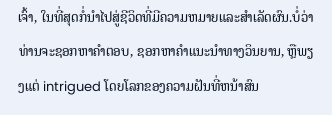ເຈົ້າ, ໃນທີ່ສຸດກໍ່ນໍາໄປສູ່ຊີວິດທີ່ມີຄວາມຫມາຍແລະສໍາເລັດຜົນ.ບໍ່ວ່າທ່ານຈະຊອກຫາຄໍາຕອບ, ຊອກຫາຄໍາແນະນໍາທາງວິນຍານ, ຫຼືພຽງແຕ່ intrigued ໂດຍໂລກຂອງຄວາມຝັນທີ່ຫນ້າສົນ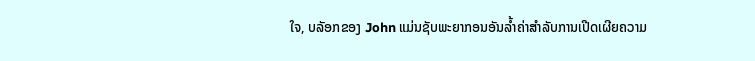ໃຈ, ບລັອກຂອງ John ແມ່ນຊັບພະຍາກອນອັນລ້ຳຄ່າສໍາລັບການເປີດເຜີຍຄວາມ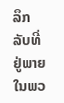ລຶກລັບທີ່ຢູ່ພາຍໃນພວ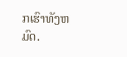ກເຮົາທັງຫມົດ.